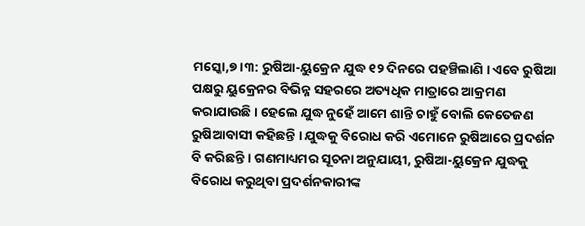ମସ୍କୋ,୭ ।୩: ରୁଷିଆ-ୟୁକ୍ରେନ ଯୁଦ୍ଧ ୧୨ ଦିନରେ ପହଞ୍ଚିଲାଣି । ଏବେ ରୁଷିଆ ପକ୍ଷରୁ ୟୁକ୍ରେନର ବିଭିନ୍ନ ସହରରେ ଅତ୍ୟଧିକ ମାତ୍ରାରେ ଆକ୍ରମଣ କରାଯାଉଛି । ହେଲେ ଯୁଦ୍ଧ ନୁହେଁ ଆମେ ଶାନ୍ତି ଚାହୁଁ ବୋଲି କେତେଜଣ ରୁଷିଆବାସୀ କହିଛନ୍ତି । ଯୁଦ୍ଧକୁ ବିରୋଧ କରି ଏମୋନେ ରୁଷିଆରେ ପ୍ରଦର୍ଶନ ବି କରିଛନ୍ତି । ଗଣମାଧ୍ୟମର ସୂଚନା ଅନୁଯାୟୀ, ରୁଷିଆ-ୟୁକ୍ରେନ ଯୁଦ୍ଧକୁ ବିରୋଧ କରୁଥିବା ପ୍ରଦର୍ଶନକାରୀଙ୍କ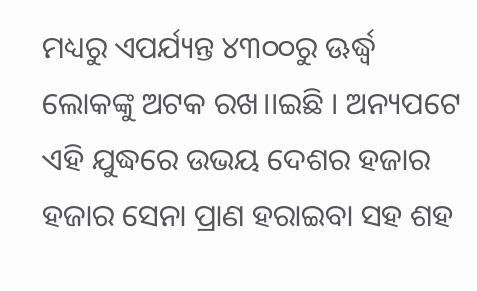ମଧ୍ୟରୁ ଏପର୍ଯ୍ୟନ୍ତ ୪୩୦୦ରୁ ଊର୍ଦ୍ଧ୍ୱ ଲୋକଙ୍କୁ ଅଟକ ରଖ।।ଇଛି । ଅନ୍ୟପଟେ ଏହି ଯୁଦ୍ଧରେ ଉଭୟ ଦେଶର ହଜାର ହଜାର ସେନା ପ୍ରାଣ ହରାଇବା ସହ ଶହ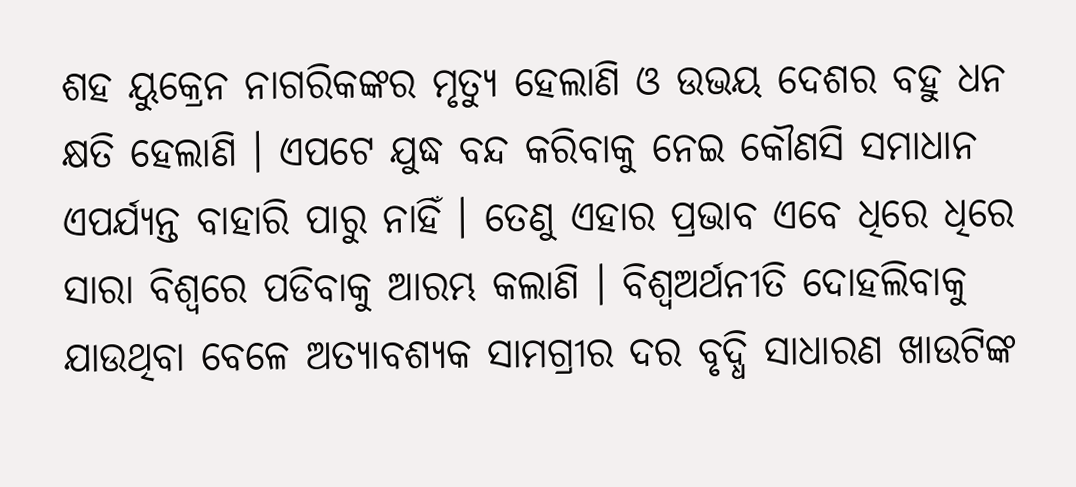ଶହ ୟୁକ୍ରେନ ନାଗରିକଙ୍କର ମୃତ୍ୟୁ ହେଲାଣି ଓ ଉଭୟ ଦେଶର ବହୁ ଧନ କ୍ଷତି ହେଲାଣି । ଏପଟେ ଯୁଦ୍ଧ ବନ୍ଦ କରିବାକୁ ନେଇ କୌଣସି ସମାଧାନ ଏପର୍ଯ୍ୟନ୍ତ ବାହାରି ପାରୁ ନାହିଁ । ତେଣୁ ଏହାର ପ୍ରଭାବ ଏବେ ଧିରେ ଧିରେ ସାରା ବିଶ୍ୱରେ ପଡିବାକୁ ଆରମ୍ଭ କଲାଣି । ବିଶ୍ୱଅର୍ଥନୀତି ଦୋହଲିବାକୁ ଯାଉଥିବା ବେଳେ ଅତ୍ୟାବଶ୍ୟକ ସାମଗ୍ରୀର ଦର ବୃଦ୍ଧି ସାଧାରଣ ଖାଉଟିଙ୍କ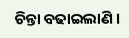ଚିନ୍ତା ବଢାଇଲାଣି ।